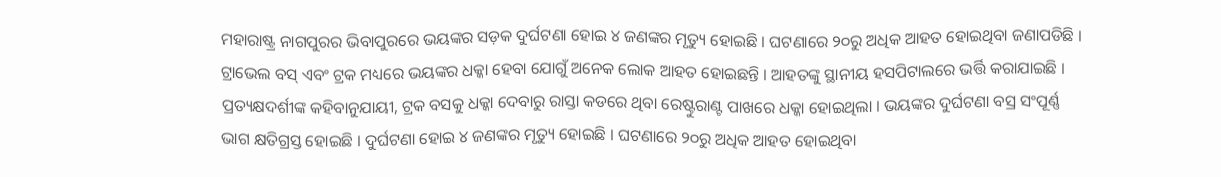ମହାରାଷ୍ଟ୍ର ନାଗପୁରର ଭିବାପୁରରେ ଭୟଙ୍କର ସଡ଼କ ଦୁର୍ଘଟଣା ହୋଇ ୪ ଜଣଙ୍କର ମୃତ୍ୟୁ ହୋଇଛି । ଘଟଣାରେ ୨୦ରୁ ଅଧିକ ଆହତ ହୋଇଥିବା ଜଣାପଡିଛି । ଟ୍ରାଭେଲ ବସ୍ ଏବଂ ଟ୍ରକ ମଧ୍ୟରେ ଭୟଙ୍କର ଧକ୍କା ହେବା ଯୋଗୁଁ ଅନେକ ଲୋକ ଆହତ ହୋଇଛନ୍ତି । ଆହତଙ୍କୁ ସ୍ଥାନୀୟ ହସପିଟାଲରେ ଭର୍ତ୍ତି କରାଯାଇଛି ।
ପ୍ରତ୍ୟକ୍ଷଦର୍ଶୀଙ୍କ କହିବାନୁଯାୟୀ, ଟ୍ରକ ବସକୁ ଧକ୍କା ଦେବାରୁ ରାସ୍ତା କଡରେ ଥିବା ରେଷ୍ଟୁରାଣ୍ଟ ପାଖରେ ଧକ୍କା ହୋଇଥିଲା । ଭୟଙ୍କର ଦୁର୍ଘଟଣା ବସ୍ର ସଂପୂର୍ଣ୍ଣ ଭାଗ କ୍ଷତିଗ୍ରସ୍ତ ହୋଇଛି । ଦୁର୍ଘଟଣା ହୋଇ ୪ ଜଣଙ୍କର ମୃତ୍ୟୁ ହୋଇଛି । ଘଟଣାରେ ୨୦ରୁ ଅଧିକ ଆହତ ହୋଇଥିବା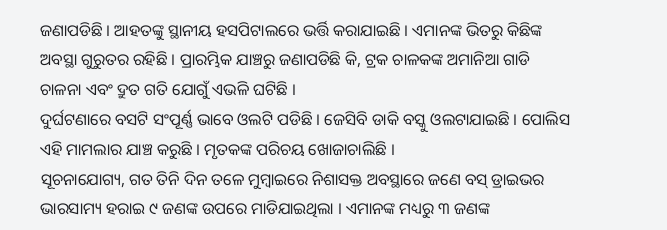ଜଣାପଡିଛି । ଆହତଙ୍କୁ ସ୍ଥାନୀୟ ହସପିଟାଲରେ ଭର୍ତ୍ତି କରାଯାଇଛି । ଏମାନଙ୍କ ଭିତରୁ କିଛିଙ୍କ ଅବସ୍ଥା ଗୁରୁତର ରହିଛି । ପ୍ରାରମ୍ଭିକ ଯାଞ୍ଚରୁ ଜଣାପଡିଛି କି, ଟ୍ରକ ଚାଳକଙ୍କ ଅମାନିଆ ଗାଡି ଚାଳନା ଏବଂ ଦ୍ରୁତ ଗତି ଯୋଗୁଁ ଏଭଳି ଘଟିଛି ।
ଦୁର୍ଘଟଣାରେ ବସଟି ସଂପୂର୍ଣ୍ଣ ଭାବେ ଓଲଟି ପଡିଛି । ଜେସିବି ଡାକି ବସ୍କୁ ଓଲଟାଯାଇଛି । ପୋଲିସ ଏହି ମାମଲାର ଯାଞ୍ଚ କରୁଛି । ମୃତକଙ୍କ ପରିଚୟ ଖୋଜାଚାଲିଛି ।
ସୂଚନାଯୋଗ୍ୟ, ଗତ ତିନି ଦିନ ତଳେ ମୁମ୍ବାଇରେ ନିଶାସକ୍ତ ଅବସ୍ଥାରେ ଜଣେ ବସ୍ ଡ୍ରାଇଭର ଭାରସାମ୍ୟ ହରାଇ ୯ ଜଣଙ୍କ ଉପରେ ମାଡିଯାଇଥିଲା । ଏମାନଙ୍କ ମଧ୍ୟରୁ ୩ ଜଣଙ୍କ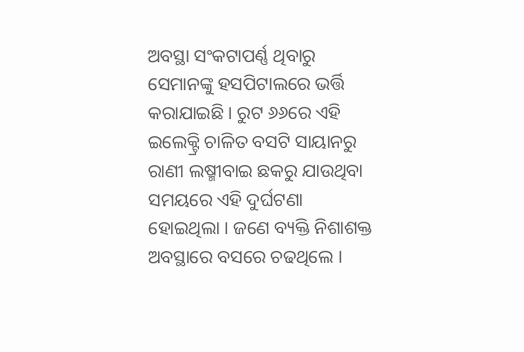ଅବସ୍ଥା ସଂକଟାପର୍ଣ୍ଣ ଥିବାରୁ ସେମାନଙ୍କୁ ହସପିଟାଲରେ ଭର୍ତ୍ତି କରାଯାଇଛି । ରୁଟ ୬୬ରେ ଏହି ଇଲେକ୍ଟ୍ରି ଚାଳିତ ବସଟି ସାୟାନରୁ ରାଣୀ ଲଷ୍ମୀବାଇ ଛକରୁ ଯାଉଥିବା ସମୟରେ ଏହି ଦୁର୍ଘଟଣା ହୋଇଥିଲା । ଜଣେ ବ୍ୟକ୍ତି ନିଶାଶକ୍ତ ଅବସ୍ଥାରେ ବସରେ ଚଢଥିଲେ ।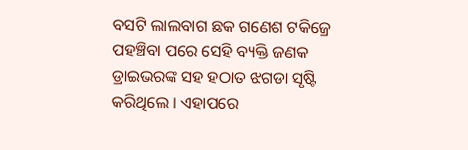ବସଟି ଲାଲବାଗ ଛକ ଗଣେଶ ଟକିଜ୍ରେ ପହଞ୍ଚିବା ପରେ ସେହି ବ୍ୟକ୍ତି ଜଣକ ଡ୍ରାଇଭରଙ୍କ ସହ ହଠାତ ଝଗଡା ସୃଷ୍ଟି କରିଥିଲେ । ଏହାପରେ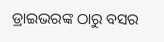ଡ୍ରାଇଭରଙ୍କ ଠାରୁ ବସର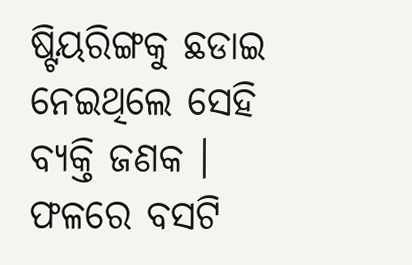ଷ୍ଟିୟରିଙ୍ଗକୁ ଛଡାଇ ନେଇଥିଲେ ସେହି ବ୍ୟକ୍ତି ଜଣକ । ଫଳରେ ବସଟି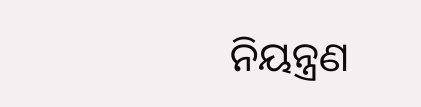ନିୟନ୍ତ୍ରଣ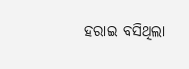ହରାଇ ବସିଥିଲା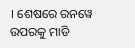। ଶେଷରେ ରନୱେ ଉପରକୁ ମାଡି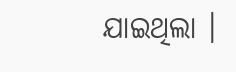ଯାଇଥିଲା ।